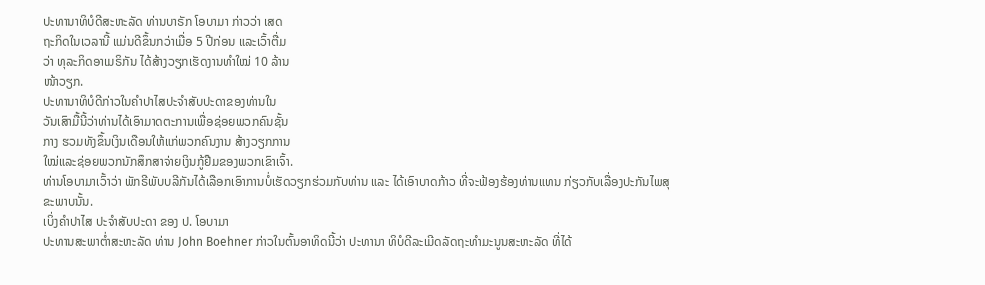ປະທານາທິບໍດີສະຫະລັດ ທ່ານບາຣັກ ໂອບາມາ ກ່າວວ່າ ເສດ
ຖະກິດໃນເວລານີ້ ແມ່ນດີຂຶ້ນກວ່າເມື່ອ 5 ປີກ່ອນ ແລະເວົ້າຕື່ມ
ວ່າ ທຸລະກິດອາເມຣິກັນ ໄດ້ສ້າງວຽກເຮັດງານທຳໃໝ່ 10 ລ້ານ
ໜ້າວຽກ.
ປະທານາທິບໍດີກ່າວໃນຄຳປາໄສປະຈຳສັບປະດາຂອງທ່ານໃນ
ວັນເສົາມື້ນີ້ວ່າທ່ານໄດ້ເອົາມາດຕະການເພື່ອຊ່ອຍພວກຄົນຊັ້ນ
ກາງ ຮວມທັງຂຶ້ນເງິນເດືອນໃຫ້ແກ່ພວກຄົນງານ ສ້າງວຽກການ
ໃໝ່ແລະຊ່ອຍພວກນັກສຶກສາຈ່າຍເງິນກູ້ຢືມຂອງພວກເຂົາເຈົ້າ.
ທ່ານໂອບາມາເວົ້າວ່າ ພັກຣີພັບບລີກັນໄດ້ເລືອກເອົາການບໍ່ເຮັດວຽກຮ່ວມກັບທ່ານ ແລະ ໄດ້ເອົາບາດກ້າວ ທີ່ຈະຟ້ອງຮ້ອງທ່ານແທນ ກ່ຽວກັບເລື່ອງປະກັນໄພສຸຂະພາບນັ້ນ.
ເບິ່ງຄຳປາໄສ ປະຈຳສັບປະດາ ຂອງ ປ. ໂອບາມາ
ປະທານສະພາຕ່ຳສະຫະລັດ ທ່ານ John Boehner ກ່າວໃນຕົ້ນອາທິດນີ້ວ່າ ປະທານາ ທິບໍດີລະເມີດລັດຖະທຳມະນູນສະຫະລັດ ທີ່ໄດ້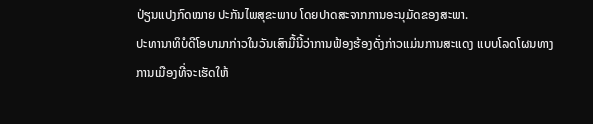ປ່ຽນແປງກົດໝາຍ ປະກັນໄພສຸຂະພາບ ໂດຍປາດສະຈາກການອະນຸມັດຂອງສະພາ.
ປະທານາທິບໍດີໂອບາມາກ່າວໃນວັນເສົາມື້ນີ້ວ່າການຟ້ອງຮ້ອງດັ່ງກ່າວແມ່ນການສະແດງ ແບບໂລດໂຜນທາງການເມືອງທີ່ຈະເຮັດໃຫ້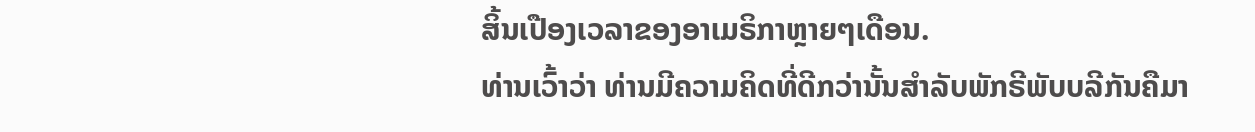ສິ້ນເປືອງເວລາຂອງອາເມຣິກາຫຼາຍໆເດືອນ.
ທ່ານເວົ້າວ່າ ທ່ານມີຄວາມຄິດທີ່ດີກວ່ານັ້ນສຳລັບພັກຣີພັບບລີກັນຄືມາ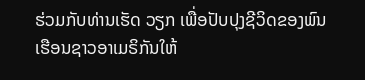ຮ່ວມກັບທ່ານເຮັດ ວຽກ ເພື່ອປັບປຸງຊີວິດຂອງພົນເຮືອນຊາວອາເມຣິກັນໃຫ້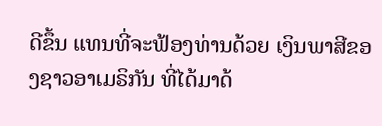ດີຂຶ້ນ ແທນທີ່ຈະຟ້ອງທ່ານດ້ວຍ ເງິນພາສີຂອງຊາວອາເມຣິກັນ ທີ່ໄດ້ມາດ້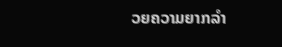ວຍຄວາມຍາກລຳ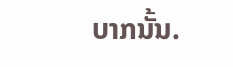ບາກນັ້ນ.